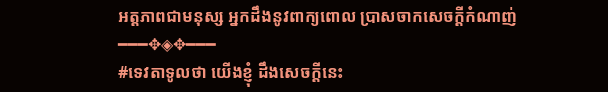អត្តភាពជាមនុស្ស អ្នកដឹងនូវពាក្យពោល ប្រាសចាកសេចក្តីកំណាញ់
━━━✥◈✥━━━
#ទេវតាទូលថា យើងខ្ញុំ ដឹងសេចក្តីនេះ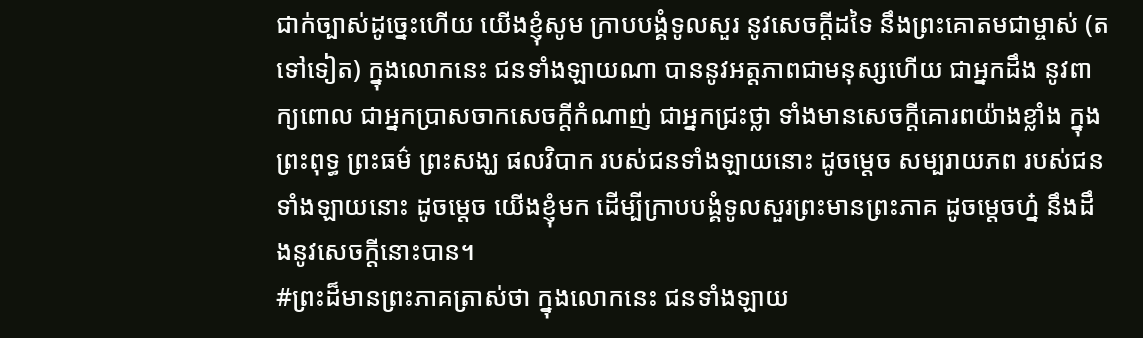ជាក់ច្បាស់ដូច្នេះហើយ យើងខ្ញុំសូម ក្រាបបង្គំទូលសួរ នូវសេចក្តីដទៃ នឹងព្រះគោតមជាម្ចាស់ (តទៅទៀត) ក្នុងលោកនេះ ជនទាំងឡាយណា បាននូវអត្តភាពជាមនុស្សហើយ ជាអ្នកដឹង នូវពាក្យពោល ជាអ្នកប្រាសចាកសេចក្តីកំណាញ់ ជាអ្នកជ្រះថ្លា ទាំងមានសេចក្តីគោរពយ៉ាងខ្លាំង ក្នុងព្រះពុទ្ធ ព្រះធម៌ ព្រះសង្ឃ ផលវិបាក របស់ជនទាំងឡាយនោះ ដូចម្តេច សម្បរាយភព របស់ជនទាំងឡាយនោះ ដូចម្តេច យើងខ្ញុំមក ដើម្បីក្រាបបង្គំទូលសួរព្រះមានព្រះភាគ ដូចម្តេចហ្ន៎ នឹងដឹងនូវសេចក្តីនោះបាន។
#ព្រះដ៏មានព្រះភាគត្រាស់ថា ក្នុងលោកនេះ ជនទាំងឡាយ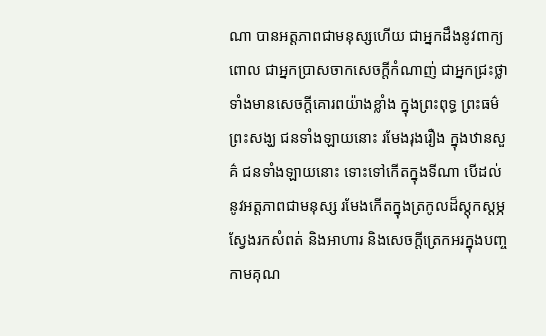ណា បានអត្តភាពជាមនុស្សហើយ ជាអ្នកដឹងនូវពាក្យពោល ជាអ្នកប្រាសចាកសេចក្តីកំណាញ់ ជាអ្នកជ្រះថ្លា ទាំងមានសេចក្តីគោរពយ៉ាងខ្លាំង ក្នុងព្រះពុទ្ធ ព្រះធម៌ ព្រះសង្ឃ ជនទាំងឡាយនោះ រមែងរុងរឿង ក្នុងឋានសួគ៌ ជនទាំងឡាយនោះ ទោះទៅកើតក្នុងទីណា បើដល់នូវអត្តភាពជាមនុស្ស រមែងកើតក្នុងត្រកូលដ៏ស្តុកស្តម្ភ ស្វែងរកសំពត់ និងអាហារ និងសេចក្តីត្រេកអរក្នុងបញ្ចកាមគុណ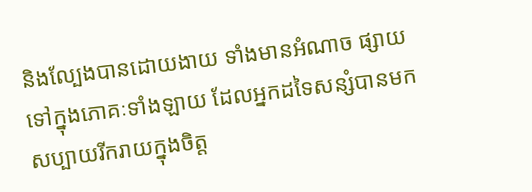និងល្បែងបានដោយងាយ ទាំងមានអំណាច ផ្សាយទៅក្នុងភោគៈទាំងឡាយ ដែលអ្នកដទៃសន្សំបានមក សប្បាយរីករាយក្នុងចិត្ត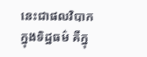នេះជាផលវិបាក ក្នុងទិដ្ឋធម៌ គឺក្នុ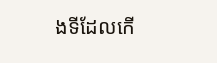ងទីដែលកើ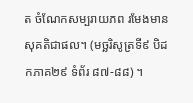ត ចំណែកសម្បរាយភព រមែងមានសុគតិជាផល។ (មច្ឆរិសូត្រទី៩ បិដកភាគ២៩ ទំព័រ ៨៧-៨៨) ។